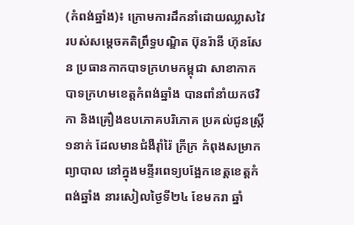(កំពង់ឆ្នាំង)៖ ក្រោមការដឹកនាំដោយឈ្លាសវៃ របស់សម្តេចគតិព្រឹទ្ធបណ្ឌិត ប៊ុនរ៉ានី ហ៊ុនសែន ប្រធានកាកបាទក្រហមកម្ពុជា សាខាកាកបាទក្រហមខេត្តកំពង់ឆ្នាំង បានពាំនាំយកថវិកា និងគ្រឿងឧបភោគបរិភោគ ប្រគល់ជូនស្ត្រី១នាក់ ដែលមានជំងឺរ៉ាំរ៉ៃ ក្រីក្រ កំពុងសម្រាកព្យាបាល នៅក្នុងមន្ទីរពេទ្យបង្អែកខេត្តខេត្តកំពង់ឆ្នាំង នារសៀលថ្ងៃទី២៤ ខែមករា ឆ្នាំ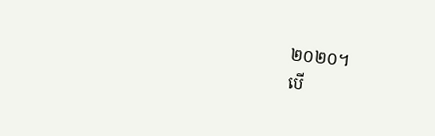២០២០។
បើ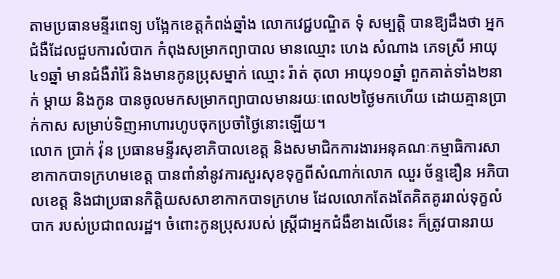តាមប្រធានមន្ទីរពេទ្យ បង្អែកខេត្តកំពង់ឆ្នាំង លោកវេជ្ជបណ្ឌិត ទុំ សម្បត្តិ បានឱ្យដឹងថា អ្នកជំងឺដែលជួបការលំបាក កំពុងសម្រាកព្យាបាល មានឈ្មោះ ហេង សំណាង ភេទស្រី អាយុ៤១ឆ្នាំ មានជំងឺរាំរ៉ៃ និងមានកូនប្រុសម្នាក់ ឈ្មោះ រ៉ាត់ តុលា អាយុ១០ឆ្នាំ ពួកគាត់ទាំង២នាក់ ម្តាយ និងកូន បានចូលមកសម្រាកព្យាបាលមានរយៈពេល២ថ្ងៃមកហើយ ដោយគ្មានប្រាក់កាស សម្រាប់ទិញអាហារហូបចុកប្រចាំថ្ងៃនោះឡើយ។
លោក ប្រាក់ វ៉ុន ប្រធានមន្ទីរសុខាភិបាលខេត្ត និងសមាជិកការងារអនុគណៈកម្មាធិការសាខាកាកបាទក្រហមខេត្ត បានពាំនាំនូវការសួរសុខទុក្ខពីសំណាក់លោក ឈួរ ច័ន្ទឌឿន អភិបាលខេត្ត និងជាប្រធានកិតិ្តយសសាខាកាកបាទក្រហម ដែលលោកតែងតែគិតគូររាល់ទុក្ខលំបាក របស់ប្រជាពលរដ្ឋ។ ចំពោះកូនប្រុសរបស់ ស្ត្រីជាអ្នកជំងឺខាងលើនេះ ក៏ត្រូវបានរាយ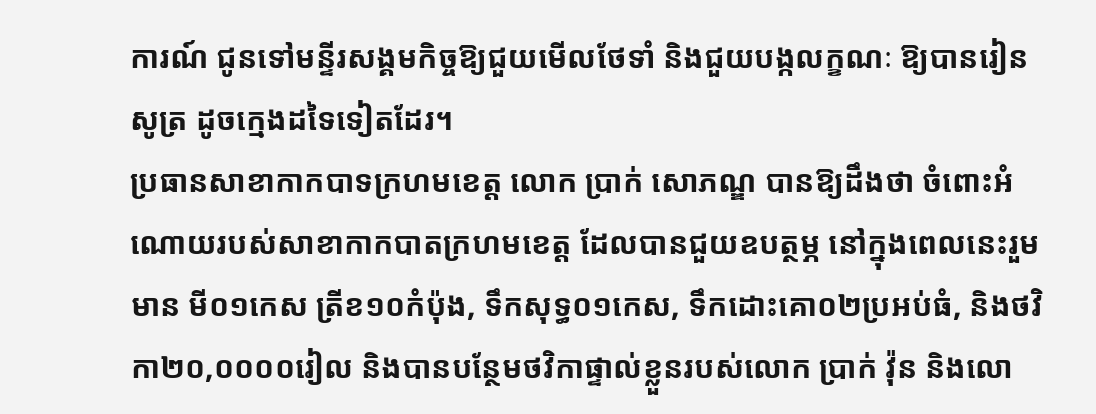ការណ៍ ជូនទៅមន្ទីរសង្គមកិច្ចឱ្យជួយមើលថែទាំ និងជួយបង្កលក្ខណៈ ឱ្យបានរៀនសូត្រ ដូចក្មេងដទៃទៀតដែរ។
ប្រធានសាខាកាកបាទក្រហមខេត្ត លោក ប្រាក់ សោភណ្ឌ បានឱ្យដឹងថា ចំពោះអំណោយរបស់សាខាកាកបាតក្រហមខេត្ត ដែលបានជួយឧបត្ថម្ភ នៅក្នុងពេលនេះរួមមាន មី០១កេស ត្រីខ១០កំប៉ុង, ទឹកសុទ្ធ០១កេស, ទឹកដោះគោ០២ប្រអប់ធំ, និងថវិកា២០,០០០០រៀល និងបានបន្ថែមថវិកាផ្ទាល់ខ្លួនរបស់លោក ប្រាក់ វ៉ុន និងលោ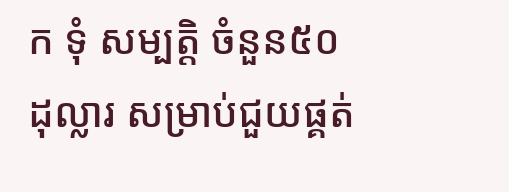ក ទុំ សម្បត្តិ ចំនួន៥០ដុល្លារ សម្រាប់ជួយផ្គត់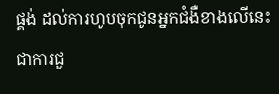ផ្គង់ ដល់ការហូបចុកជូនអ្នកជំងឺខាងលើនេះ ជាការជួ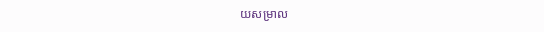យសម្រាល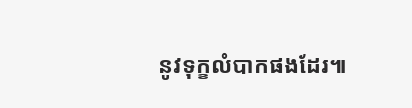នូវទុក្ខលំបាកផងដែរ៕